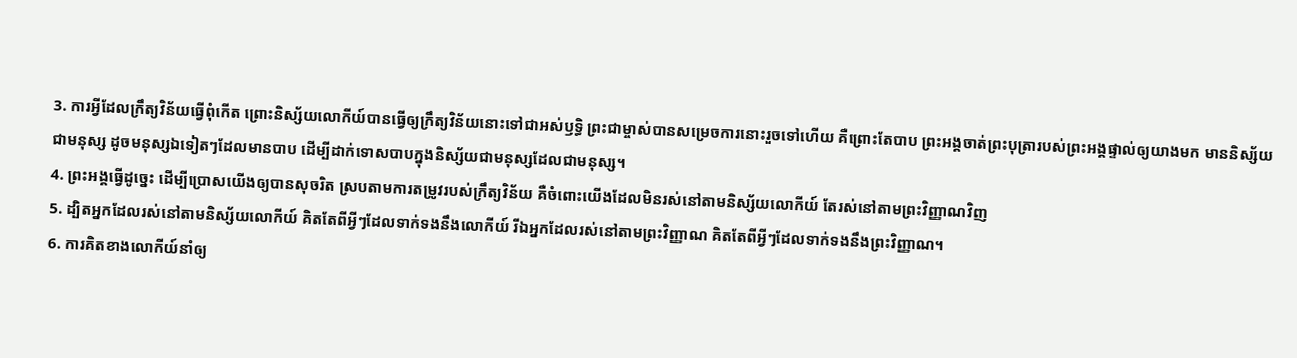3. ការអ្វីដែលក្រឹត្យវិន័យធ្វើពុំកើត ព្រោះនិស្ស័យលោកីយ៍បានធ្វើឲ្យក្រឹត្យវិន័យនោះទៅជាអស់ឫទ្ធិ ព្រះជាម្ចាស់បានសម្រេចការនោះរួចទៅហើយ គឺព្រោះតែបាប ព្រះអង្គចាត់ព្រះបុត្រារបស់ព្រះអង្គផ្ទាល់ឲ្យយាងមក មាននិស្ស័យជាមនុស្ស ដូចមនុស្សឯទៀតៗដែលមានបាប ដើម្បីដាក់ទោសបាបក្នុងនិស្ស័យជាមនុស្សដែលជាមនុស្ស។
4. ព្រះអង្គធ្វើដូច្នេះ ដើម្បីប្រោសយើងឲ្យបានសុចរិត ស្របតាមការតម្រូវរបស់ក្រឹត្យវិន័យ គឺចំពោះយើងដែលមិនរស់នៅតាមនិស្ស័យលោកីយ៍ តែរស់នៅតាមព្រះវិញ្ញាណវិញ
5. ដ្បិតអ្នកដែលរស់នៅតាមនិស្ស័យលោកីយ៍ គិតតែពីអ្វីៗដែលទាក់ទងនឹងលោកីយ៍ រីឯអ្នកដែលរស់នៅតាមព្រះវិញ្ញាណ គិតតែពីអ្វីៗដែលទាក់ទងនឹងព្រះវិញ្ញាណ។
6. ការគិតខាងលោកីយ៍នាំឲ្យ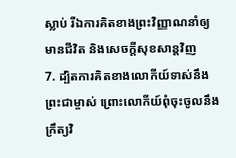ស្លាប់ រីឯការគិតខាងព្រះវិញ្ញាណនាំឲ្យមានជីវិត និងសេចក្ដីសុខសាន្តវិញ
7. ដ្បិតការគិតខាងលោកីយ៍ទាស់នឹងព្រះជាម្ចាស់ ព្រោះលោកីយ៍ពុំចុះចូលនឹងក្រឹត្យវិ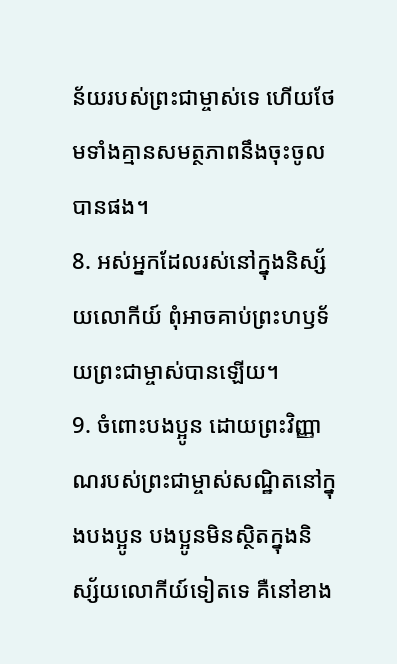ន័យរបស់ព្រះជាម្ចាស់ទេ ហើយថែមទាំងគ្មានសមត្ថភាពនឹងចុះចូលបានផង។
8. អស់អ្នកដែលរស់នៅក្នុងនិស្ស័យលោកីយ៍ ពុំអាចគាប់ព្រះហឫទ័យព្រះជាម្ចាស់បានឡើយ។
9. ចំពោះបងប្អូន ដោយព្រះវិញ្ញាណរបស់ព្រះជាម្ចាស់សណ្ឋិតនៅក្នុងបងប្អូន បងប្អូនមិនស្ថិតក្នុងនិស្ស័យលោកីយ៍ទៀតទេ គឺនៅខាង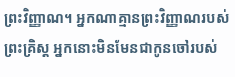ព្រះវិញ្ញាណ។ អ្នកណាគ្មានព្រះវិញ្ញាណរបស់ព្រះគ្រិស្ដ អ្នកនោះមិនមែនជាកូនចៅរបស់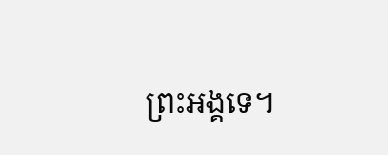ព្រះអង្គទេ។